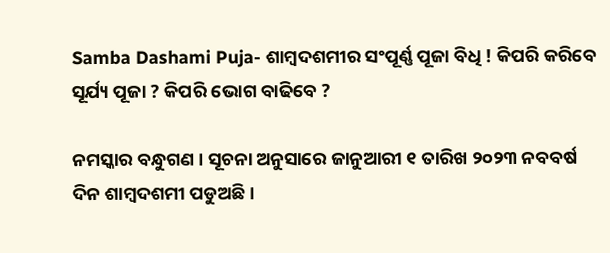Samba Dashami Puja- ଶାମ୍ବଦଶମୀର ସଂପୂର୍ଣ୍ଣ ପୂଜା ବିଧି ! କିପରି କରିବେ ସୂର୍ଯ୍ୟ ପୂଜା ? କିପରି ଭୋଗ ବାଢିବେ ?

ନମସ୍କାର ବନ୍ଧୁଗଣ । ସୂଚନା ଅନୁସାରେ ଜାନୁଆରୀ ୧ ତାରିଖ ୨୦୨୩ ନବବର୍ଷ ଦିନ ଶାମ୍ବଦଶମୀ ପଡୁଅଛି ।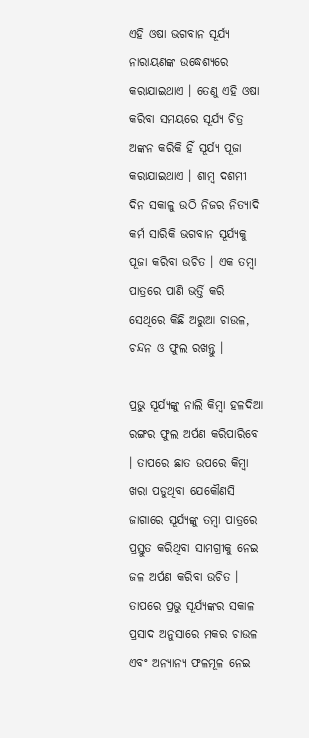ଏହି ଓଷା ଭଗବାନ ସୂର୍ଯ୍ୟ ନାରାୟଣଙ୍କ ଉଦ୍ଧେଶ୍ୟରେ କରାଯାଇଥାଏ । ତେଣୁ ଏହି ଓଷା କରିବା ସମୟରେ ସୂର୍ଯ୍ୟ ଚିତ୍ର ଅଙ୍କନ କରିକି ହିଁ ସୂର୍ଯ୍ୟ ପୂଜା କରାଯାଇଥାଏ । ଶାମ୍ବ ଦଶମୀ ଦିନ ସକାଳୁ ଉଠି ନିଜର ନିତ୍ୟାଦି କର୍ମ ସାରିକି ଭଗବାନ ସୂର୍ଯ୍ୟକୁ ପୂଜା କରିବା ଉଚିତ । ଏକ ତମ୍ବା ପାତ୍ରରେ ପାଣି ଭର୍ତ୍ତି କରି ସେଥିରେ କିଛି ଅରୁଆ ଚାଉଳ, ଚନ୍ଦନ ଓ ଫୁଲ ରଖନ୍ତୁ ।

ପ୍ରଭୁ ସୂର୍ଯ୍ୟଙ୍କୁ ନାଲି କିମ୍ବା ହଳଦିଆ ରଙ୍ଗର ଫୁଲ ଅର୍ପଣ କରିପାରିବେ । ତାପରେ ଛାତ ଉପରେ କିମ୍ବା ଖରା ପଡୁଥିବା ଯେକୌଣସି ଜାଗାରେ ସୂର୍ଯ୍ୟଙ୍କୁ ତମ୍ବା ପାତ୍ରରେ ପ୍ରସ୍ତୁତ କରିଥିବା ସାମଗ୍ରୀକୁ ନେଇ ଜଳ ଅର୍ପଣ କରିବା ଉଚିତ । ତାପରେ ପ୍ରଭୁ ସୂର୍ଯ୍ୟଙ୍କର ସକାଳ ପ୍ରସାଦ ଅନୁସାରେ ମକର ଚାଉଳ ଏବଂ ଅନ୍ୟାନ୍ୟ ଫଳମୂଳ ନେଇ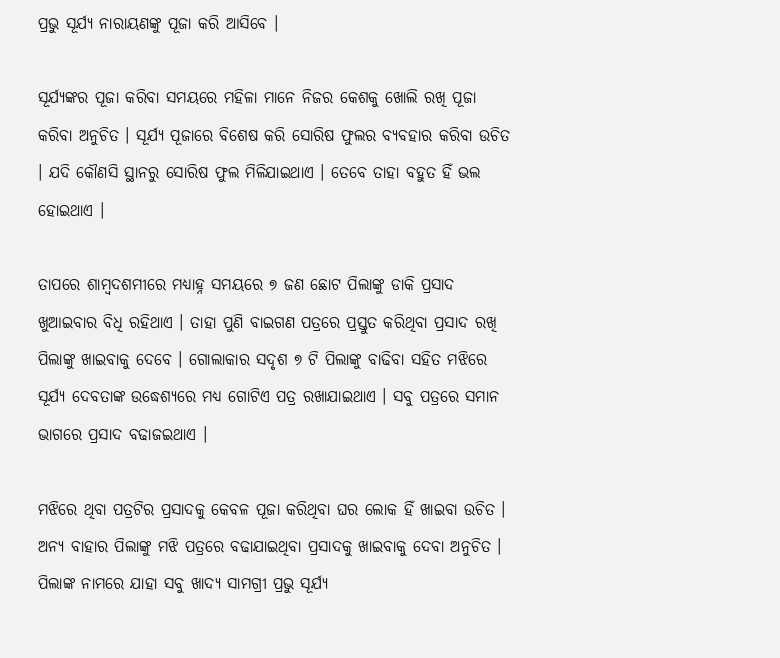ପ୍ରଭୁ ସୂର୍ଯ୍ୟ ନାରାୟଣଙ୍କୁ ପୂଜା କରି ଆସିବେ ।

ସୂର୍ଯ୍ୟଙ୍କର ପୂଜା କରିବା ସମୟରେ ମହିଳା ମାନେ ନିଜର କେଶକୁ ଖୋଲି ରଖି ପୂଜା କରିବା ଅନୁଚିତ । ସୂର୍ଯ୍ୟ ପୂଜାରେ ବିଶେଷ କରି ସୋରିଷ ଫୁଲର ବ୍ୟବହାର କରିବା ଉଚିତ । ଯଦି କୌଣସି ସ୍ଥାନରୁ ସୋରିଷ ଫୁଲ ମିଳିଯାଇଥାଏ । ତେବେ ତାହା ବହୁତ ହିଁ ଭଲ ହୋଇଥାଏ ।

ତାପରେ ଶାମ୍ବଦଶମୀରେ ମଧ୍ୟାହ୍ନ ସମୟରେ ୭ ଜଣ ଛୋଟ ପିଲାଙ୍କୁ ଡାକି ପ୍ରସାଦ ଖୁଆଇବାର ବିଧି ରହିଥାଏ । ତାହା ପୁଣି ବାଇଗଣ ପତ୍ରରେ ପ୍ରସ୍ତୁତ କରିଥିବା ପ୍ରସାଦ ରଖି ପିଲାଙ୍କୁ ଖାଇବାକୁ ଦେବେ । ଗୋଲାକାର ସଦୃଶ ୭ ଟି ପିଲାଙ୍କୁ ବାଢିବା ସହିତ ମଝିରେ ସୂର୍ଯ୍ୟ ଦେବତାଙ୍କ ଉଦ୍ଧେଶ୍ୟରେ ମଧ୍ୟ ଗୋଟିଏ ପତ୍ର ରଖାଯାଇଥାଏ । ସବୁ ପତ୍ରରେ ସମାନ ଭାଗରେ ପ୍ରସାଦ ବଢାଜଇଥାଏ ।

ମଝିରେ ଥିବା ପତ୍ରଟିର ପ୍ରସାଦକୁ କେବଳ ପୂଜା କରିଥିବା ଘର ଲୋକ ହିଁ ଖାଇବା ଉଚିତ । ଅନ୍ୟ ବାହାର ପିଲାଙ୍କୁ ମଝି ପତ୍ରରେ ବଢାଯାଇଥିବା ପ୍ରସାଦକୁ ଖାଇବାକୁ ଦେବା ଅନୁଚିତ । ପିଲାଙ୍କ ନାମରେ ଯାହା ସବୁ ଖାଦ୍ୟ ସାମଗ୍ରୀ ପ୍ରଭୁ ସୂର୍ଯ୍ୟ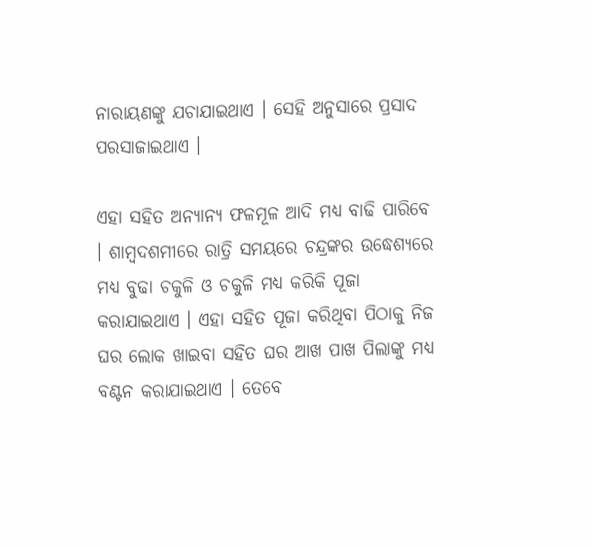ନାରାୟଣଙ୍କୁ ଯଚାଯାଇଥାଏ । ସେହି ଅନୁସାରେ ପ୍ରସାଦ ପରସାଜାଇଥାଏ ।

ଏହା ସହିତ ଅନ୍ୟାନ୍ୟ ଫଳମୂଳ ଆଦି ମଧ୍ୟ ବାଢି ପାରିବେ । ଶାମ୍ବଦଶମୀରେ ରାତ୍ରି ସମୟରେ ଚନ୍ଦ୍ରଙ୍କର ଉଦ୍ଧେଶ୍ୟରେ ମଧ୍ୟ ବୁଢା ଚକୁଳି ଓ ଚକୁଳି ମଧ୍ୟ କରିକି ପୂଜା କରାଯାଇଥାଏ । ଏହା ସହିତ ପୂଜା କରିଥିବା ପିଠାକୁ ନିଜ ଘର ଲୋକ ଖାଇବା ସହିତ ଘର ଆଖ ପାଖ ପିଲାଙ୍କୁ ମଧ୍ୟ ବଣ୍ଟନ କରାଯାଇଥାଏ । ତେବେ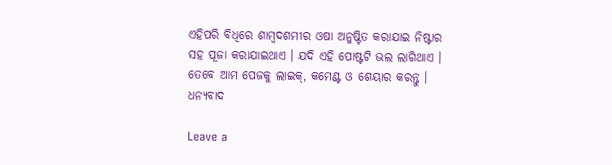ଏହିପରି ବିଧିରେ ଶାମ୍ବଦଶମୀର ଓଷା ଅନୁଷ୍ଟିତ କରାଯାଇ ନିଷ୍ଟାର ସହ ପୂଜା କରାଯାଇଥାଏ । ଯଦି ଏହି ପୋଷ୍ଟଟି ଭଲ ଲାଗିଥାଏ । ତେବେ ଆମ ପେଜକୁ ଲାଇକ୍, କମେଣ୍ଟ ଓ ଶେୟାର କରନ୍ତୁ । ଧନ୍ୟବାଦ

Leave a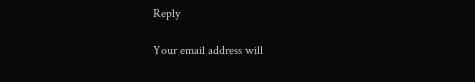Reply

Your email address will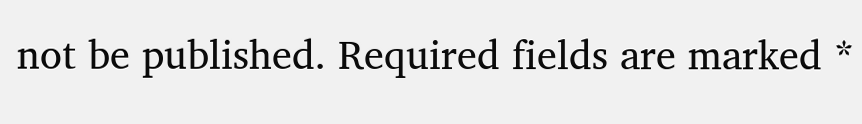not be published. Required fields are marked *